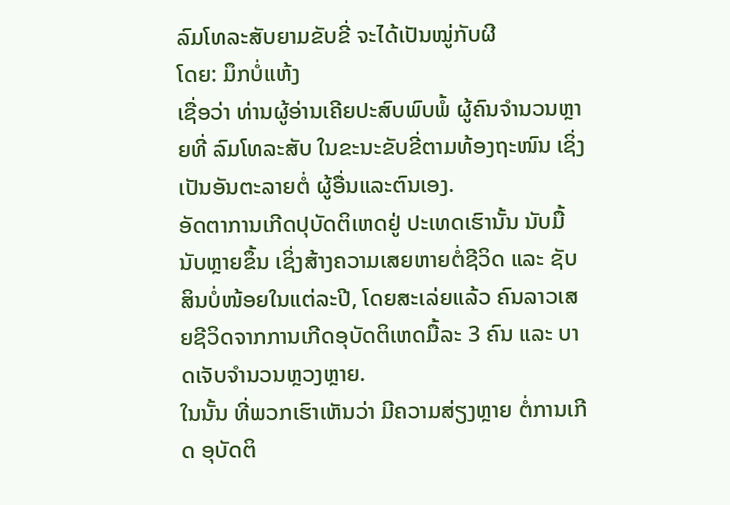ລົມໂທລະສັບຍາມຂັບຂີ່ ຈະໄດ້ເປັນໝູ່ກັບຜີ
ໂດຍ: ມຶກບໍ່ແຫ້ງ
ເຊື່ອວ່າ ທ່ານຜູ້ອ່ານເຄີຍປະສົບພົບພໍ້ ຜູ້ຄົນຈຳນວນຫຼາຍທີ່ ລົມໂທລະສັບ ໃນຂະນະຂັບຂີ່ຕາມທ້ອງຖະໜົນ ເຊິ່ງເປັນອັນຕະລາຍຕໍ່ ຜູ້ອື່ນແລະຕົນເອງ.
ອັດຕາການເກີດປຸບັດຕິເຫດຢູ່ ປະເທດເຮົານັ້ນ ນັບມື້ນັບຫຼາຍຂຶ້ນ ເຊິ່ງສ້າງຄວາມເສຍຫາຍຕໍ່ຊີວິດ ແລະ ຊັບສິນບໍ່ໜ້ອຍໃນແຕ່ລະປີ, ໂດຍສະເລ່ຍແລ້ວ ຄົນລາວເສຍຊີວິດຈາກການເກີດອຸບັດຕິເຫດມື້ລະ 3 ຄົນ ແລະ ບາດເຈັບຈຳນວນຫຼວງຫຼາຍ.
ໃນນັ້ນ ທີ່ພວກເຮົາເຫັນວ່າ ມີຄວາມສ່ຽງຫຼາຍ ຕໍ່ການເກີດ ອຸບັດຕິ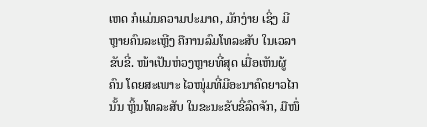ເຫດ ກໍແມ່ນຄວາມປະມາດ, ມັກງ່າຍ ເຊິ່ງ ມີຫຼາຍຄົນລະເຫຼີງ ຄືການລົມໂທລະສັບ ໃນເວລາຂັບຂີ່. ໜ້າເປັນຫ່ວງຫຼາຍທີ່ສຸດ ເມື່ອເຫັນຜູ້ຄົນ ໂດຍສະເພາະ ໄວໜຸ່ມທີ່ມີອະນາຄົດຍາວໄກນັ້ນ ຫຼິ້ນໂທລະສັບ ໃນຂະນະຂັບຂີ່ລົດຈັກ, ມືໜຶ່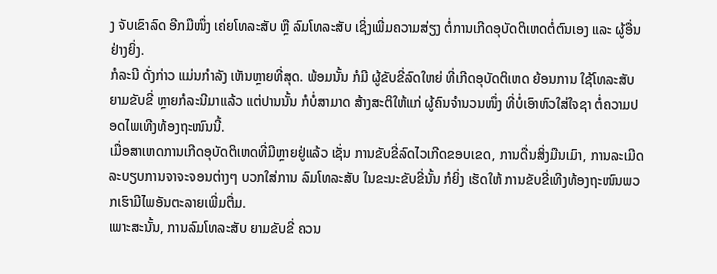ງ ຈັບເຂົາລົດ ອີກມືໜຶ່ງ ເຄ່ຍໂທລະສັບ ຫຼື ລົມໂທລະສັບ ເຊິ່ງເພີ່ມຄວາມສ່ຽງ ຕໍ່ການເກີດອຸບັດຕິເຫດຕໍ່ຕົນເອງ ແລະ ຜູ້ອື່ນຢ່າງຍິ່ງ.
ກໍລະນີ ດັ່ງກ່າວ ແມ່ນກຳລັງ ເຫັນຫຼາຍທີ່ສຸດ. ພ້ອມນັ້ນ ກໍມີ ຜູ້ຂັບຂີ່ລົດໃຫຍ່ ທີ່ເກີດອຸບັດຕິເຫດ ຍ້ອນການ ໃຊ້ໂທລະສັບ ຍາມຂັບຂີ່ ຫຼາຍກໍລະນີມາແລ້ວ ແຕ່ປານນັ້ນ ກໍບໍ່ສາມາດ ສ້າງສະຕິໃຫ້ແກ່ ຜູ້ຄົນຈຳນວນໜຶ່ງ ທີ່ບໍ່ເອົາຫົວໃສ່ໃຈຊາ ຕໍ່ຄວາມປອດໄພເທີງທ້ອງຖະໜົນນີ້.
ເມື່ອສາເຫດການເກີດອຸບັດຕິເຫດທີ່ມີຫຼາຍຢູ່ແລ້ວ ເຊັ່ນ ການຂັບຂີ່ລົດໄວເກີດຂອບເຂດ, ການດື່ນສິ່ງມືນເມົາ, ການລະເມີດລະບຽບການຈາຈະຈອນຕ່າງໆ ບວກໃສ່ການ ລົມໂທລະສັບ ໃນຂະນະຂັບຂີ່ນັ້ນ ກໍຍິ່ງ ເຮັດໃຫ້ ການຂັບຂີ່ເທີງທ້ອງຖະໜົນພວກເຮົາມີໄພອັນຕະລາຍເພີ່ມຕື່ມ.
ເພາະສະນັ້ນ, ການລົມໂທລະສັບ ຍາມຂັບຂີ່ ຄວນ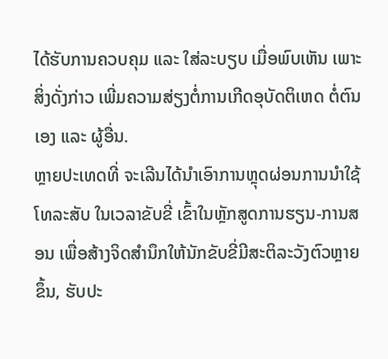ໄດ້ຮັບການຄວບຄຸມ ແລະ ໃສ່ລະບຽບ ເມື່ອພົບເຫັນ ເພາະສິ່ງດັ່ງກ່າວ ເພີ່ມຄວາມສ່ຽງຕໍ່ການເກີດອຸບັດຕິເຫດ ຕໍ່ຕົນເອງ ແລະ ຜູ້ອື່ນ.
ຫຼາຍປະເທດທີ່ ຈະເລີນໄດ້ນຳເອົາການຫຼຸດຜ່ອນການນຳໃຊ້ ໂທລະສັບ ໃນເວລາຂັບຂີ່ ເຂົ້າໃນຫຼັກສູດການຮຽນ-ການສອນ ເພື່ອສ້າງຈິດສຳນຶກໃຫ້ນັກຂັບຂີ່ມີສະຕິລະວັງຕົວຫຼາຍຂຶ້ນ, ຮັບປະ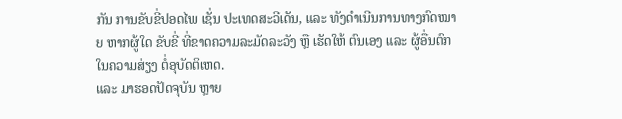ກັນ ການຂັບຂີ່ປອດໄພ ເຊັ່ນ ປະເທດສະວີເດັນ, ແລະ ທັງດຳເນີນການທາງກົດໝາຍ ຫາກຜູ້ໃດ ຂັບຂີ່ ທີ່ຂາດຄວາມລະມັດລະວັງ ຫຼື ເຮັດໃຫ້ ຕົນເອງ ແລະ ຜູ້ອື່ນຕົກໃນຄວາມສ່ຽງ ຕໍ່ອຸບັດຕິເຫດ.
ແລະ ມາຮອດປັດຈຸບັນ ຫຼາຍ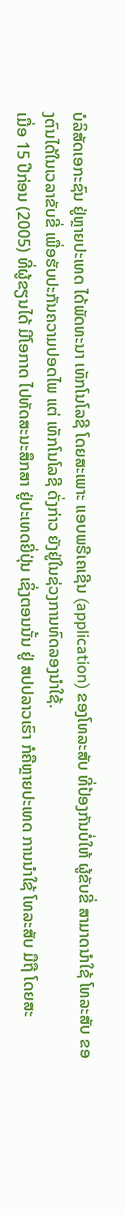ບໍລິສັດເອກະຊົນ ຢູ່ຫຼາຍປະເທດ ໄດ້ພັດທະນາ ເທັກໂນໂລຊີ ໂດຍສະເພາະ ແອບພຣີເຄເຊີນ (application) ຂອງໂທລະສັບ ທີ່ປ້ອງກັນບໍ່ໃຫ້ ຜູ້ຂັບຂີ່ ສາມາດນຳໃຊ້ ໂທລະສັບ ຂອງຕົນໄດ້ໃນເວລາຂັບຂີ່ ເພື່ອຮັບປະກັນຄວາມປອດໄພ ແຕ່ ເທັກໂນໂລຊີ ດັ່ງກ່າວ ຍັງຢູ່ໃນຊ່ວງການທົດລອງນຳໃຊ້.
ເມື່ອ 15 ປີກ່ອນ (2005) ທີ່ຜູ້ຂຽນໄດ້ ມີໂອກາດ ໄປທັດສະນະສຶກສາ ຢູ່ປະເທດຍີ່ປຸ່ນ ເຊິ່ງຕອນນັ້ນ ຢູ່ ສປປລາວເຮົາ ກໍຄືຫຼາຍປະເທດ ການນຳໃຊ້ ໂທລະສັບ ມືຖື ໂດຍສະ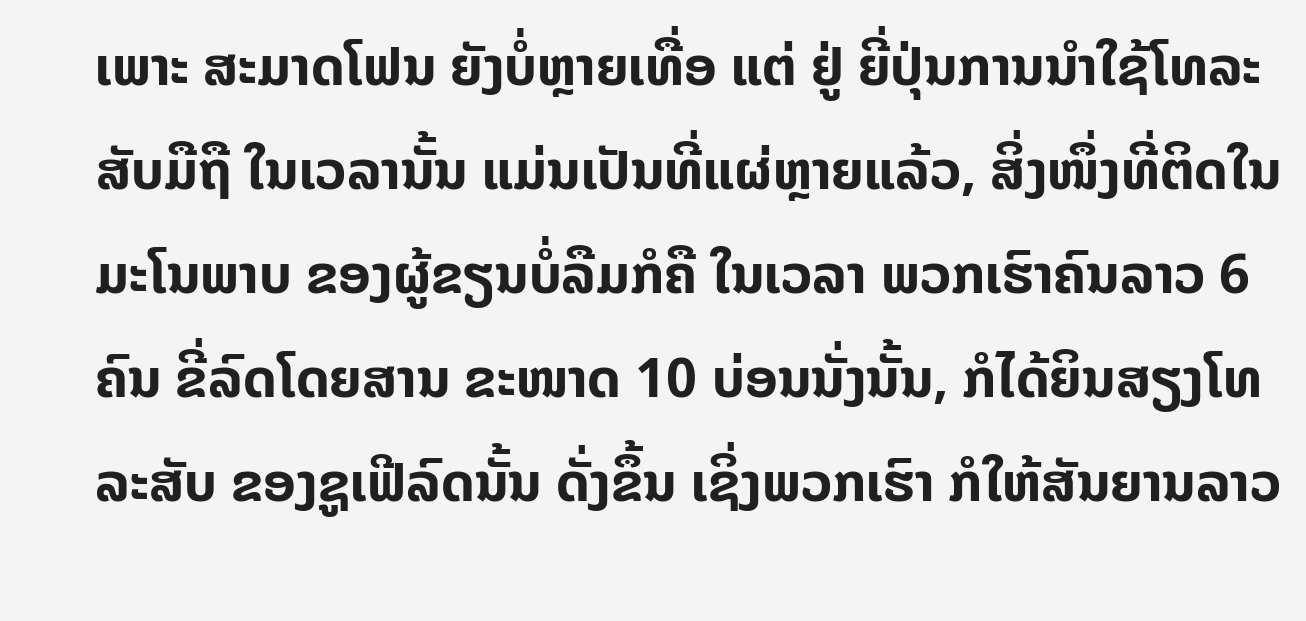ເພາະ ສະມາດໂຟນ ຍັງບໍ່ຫຼາຍເທື່ອ ແຕ່ ຢູ່ ຍີ່ປຸ່ນການນຳໃຊ້ໂທລະສັບມືຖື ໃນເວລານັ້ນ ແມ່ນເປັນທີ່ແຜ່ຫຼາຍແລ້ວ, ສິ່ງໜຶ່ງທີ່ຕິດໃນມະໂນພາບ ຂອງຜູ້ຂຽນບໍ່ລືມກໍຄື ໃນເວລາ ພວກເຮົາຄົນລາວ 6 ຄົນ ຂີ່ລົດໂດຍສານ ຂະໜາດ 10 ບ່ອນນັ່ງນັ້ນ, ກໍໄດ້ຍິນສຽງໂທລະສັບ ຂອງຊູເຟີລົດນັ້ນ ດັ່ງຂຶ້ນ ເຊິ່ງພວກເຮົາ ກໍໃຫ້ສັນຍານລາວ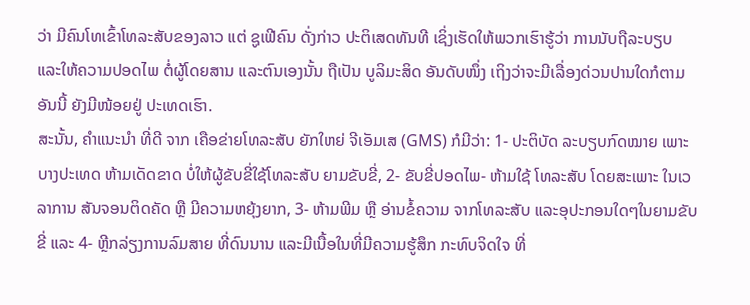ວ່າ ມີຄົນໂທເຂົ້າໂທລະສັບຂອງລາວ ແຕ່ ຊູເຟີຄົນ ດັ່ງກ່າວ ປະຕິເສດທັນທີ ເຊິ່ງເຮັດໃຫ້ພວກເຮົາຮູ້ວ່າ ການນັບຖືລະບຽບ ແລະໃຫ້ຄວາມປອດໄພ ຕໍ່ຜູ້ໂດຍສານ ແລະຕົນເອງນັ້ນ ຖືເປັນ ບູລິມະສິດ ອັນດັບໜຶ່ງ ເຖິງວ່າຈະມີເລື່ອງດ່ວນປານໃດກໍຕາມ ອັນນີ້ ຍັງມີໜ້ອຍຢູ່ ປະເທດເຮົາ.
ສະນັ້ນ, ຄຳແນະນຳ ທີ່ດີ ຈາກ ເຄືອຂ່າຍໂທລະສັບ ຍັກໃຫຍ່ ຈີເອັມເສ (GMS) ກໍມີວ່າ: 1- ປະຕິບັດ ລະບຽບກົດໝາຍ ເພາະບາງປະເທດ ຫ້າມເດັດຂາດ ບໍ່ໃຫ້ຜູ້ຂັບຂີ່ໃຊ້ໂທລະສັບ ຍາມຂັບຂີ່, 2- ຂັບຂີ່ປອດໄພ- ຫ້າມໃຊ້ ໂທລະສັບ ໂດຍສະເພາະ ໃນເວລາການ ສັນຈອນຕິດຄັດ ຫຼື ມີຄວາມຫຍຸ້ງຍາກ, 3- ຫ້າມພີມ ຫຼື ອ່ານຂໍ້ຄວາມ ຈາກໂທລະສັບ ແລະອຸປະກອນໃດໆໃນຍາມຂັບຂີ່ ແລະ 4- ຫຼີກລ່ຽງການລົມສາຍ ທີ່ດົນນານ ແລະມີເນື້ອໃນທີ່ມີຄວາມຮູ້ສຶກ ກະທົບຈິດໃຈ ທີ່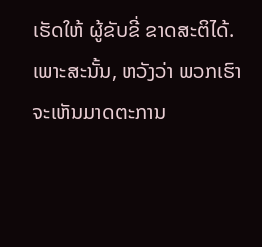ເຮັດໃຫ້ ຜູ້ຂັບຂີ່ ຂາດສະຕິໄດ້.
ເພາະສະນັ້ນ, ຫວັງວ່າ ພວກເຮົາຈະເຫັນມາດຕະການ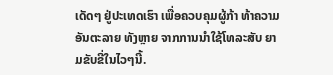ເດັດໆ ຢູ່ປະເທດເຮົາ ເພື່ອຄວບຄຸມຜູ້ກ້າ ທ້າຄວາມອັນຕະລາຍ ທັງຫຼາຍ ຈາກການນຳໃຊ້ໂທລະສັບ ຍາມຂັບຂີ່ໃນໄວໆນີ້.